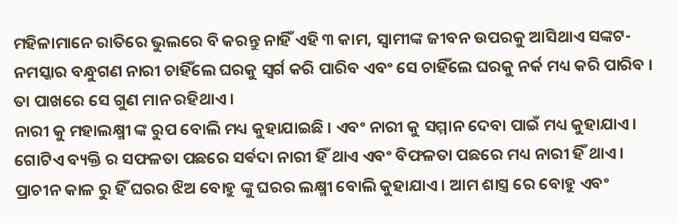ମହିଳାମାନେ ରାତିରେ ଭୁଲରେ ବି କରନ୍ତୁ ନାହିଁ ଏହି ୩ କାମ, ସ୍ବାମୀଙ୍କ ଜୀବନ ଉପରକୁ ଆସିଥାଏ ସଙ୍କଟ-
ନମସ୍କାର ବନ୍ଧୁଗଣ ନାରୀ ଚାହିଁଲେ ଘରକୁ ସ୍ୱର୍ଗ କରି ପାରିବ ଏବଂ ସେ ଚାହିଁଲେ ଘରକୁ ନର୍କ ମଧ୍ୟ କରି ପାରିବ । ତା ପାଖରେ ସେ ଗୁଣ ମାନ ରହିଥାଏ ।
ନାରୀ କୁ ମହାଲକ୍ଷ୍ମୀ ଙ୍କ ରୁପ ବୋଲି ମଧ୍ୟ କୁହାଯାଇଛି । ଏବଂ ନାରୀ କୁ ସମ୍ମାନ ଦେବା ପାଇଁ ମଧ୍ୟ କୁହାଯାଏ । ଗୋଟିଏ ବ୍ୟକ୍ତି ର ସଫଳତା ପଛରେ ସର୍ଵଦା ନାରୀ ହିଁ ଥାଏ ଏବଂ ବିଫଳତା ପଛରେ ମଧ୍ୟ ନାରୀ ହିଁ ଥାଏ ।
ପ୍ରାଚୀନ କାଳ ରୁ ହିଁ ଘରର ଝିଅ ବୋହୁ ଙ୍କୁ ଘରର ଲକ୍ଷ୍ମୀ ବୋଲି କୁହାଯାଏ । ଆମ ଶାସ୍ତ୍ର ରେ ବୋହୁ ଏବଂ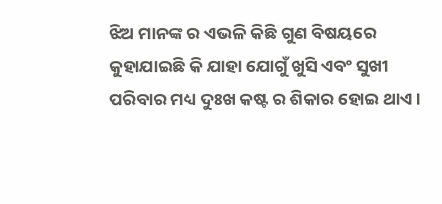ଝିଅ ମାନଙ୍କ ର ଏଭଳି କିଛି ଗୁଣ ବିଷୟରେ କୁହାଯାଇଛି କି ଯାହା ଯୋଗୁଁ ଖୁସି ଏବଂ ସୁଖୀ ପରିବାର ମଧ୍ୟ ଦୁଃଖ କଷ୍ଟ ର ଶିକାର ହୋଇ ଥାଏ ।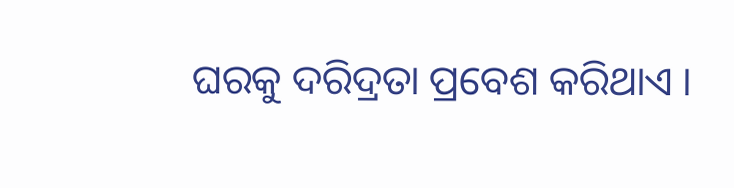ଘରକୁ ଦରିଦ୍ରତା ପ୍ରବେଶ କରିଥାଏ ।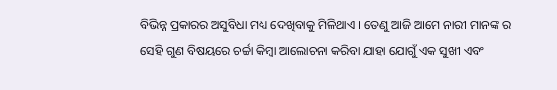ବିଭିନ୍ନ ପ୍ରକାରର ଅସୁବିଧା ମଧ୍ୟ ଦେଖିବାକୁ ମିଳିଥାଏ । ତେଣୁ ଆଜି ଆମେ ନାରୀ ମାନଙ୍କ ର ସେହି ଗୁଣ ବିଷୟରେ ଚର୍ଚ୍ଚା କିମ୍ବା ଆଲୋଚନା କରିବା ଯାହା ଯୋଗୁଁ ଏକ ସୁଖୀ ଏବଂ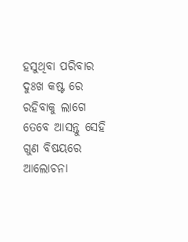ହସୁଥିବା ପରିବାର ଦୁଃଖ କଷ୍ଟ ରେ ରହିବାକୁ ଲାଗେ ତେବେ ଆସନ୍ତୁ ସେହି ଗୁଣ ବିଷୟରେ ଆଲୋଚନା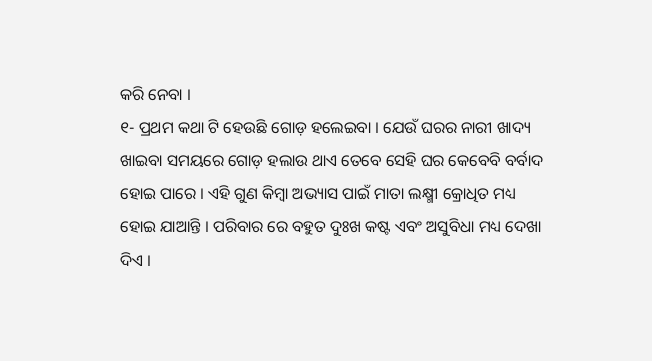କରି ନେବା ।
୧- ପ୍ରଥମ କଥା ଟି ହେଉଛି ଗୋଡ଼ ହଲେଇବା । ଯେଉଁ ଘରର ନାରୀ ଖାଦ୍ୟ ଖାଇବା ସମୟରେ ଗୋଡ଼ ହଲାଉ ଥାଏ ତେବେ ସେହି ଘର କେବେବି ବର୍ବାଦ ହୋଇ ପାରେ । ଏହି ଗୁଣ କିମ୍ବା ଅଭ୍ୟାସ ପାଇଁ ମାତା ଲକ୍ଷ୍ମୀ କ୍ରୋଧିତ ମଧ୍ୟ ହୋଇ ଯାଆନ୍ତି । ପରିବାର ରେ ବହୁତ ଦୁଃଖ କଷ୍ଟ ଏବଂ ଅସୁବିଧା ମଧ୍ୟ ଦେଖା ଦିଏ ।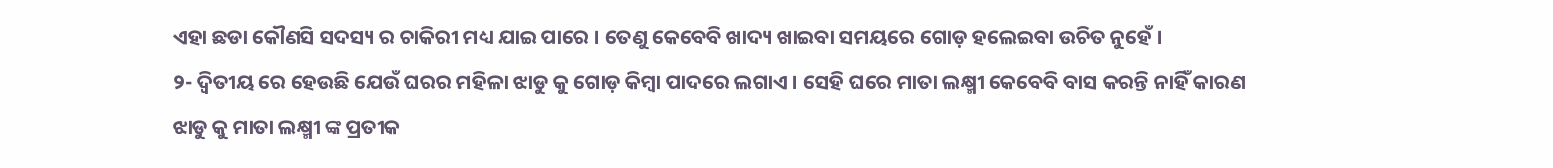ଏହା ଛଡା କୌଣସି ସଦସ୍ୟ ର ଚାକିରୀ ମଧ୍ୟ ଯାଇ ପାରେ । ତେଣୁ କେବେବି ଖାଦ୍ୟ ଖାଇବା ସମୟରେ ଗୋଡ଼ ହଲେଇବା ଉଚିତ ନୁହେଁ ।
୨- ଦ୍ଵିତୀୟ ରେ ହେଉଛି ଯେଉଁ ଘରର ମହିଳା ଝାଡୁ କୁ ଗୋଡ଼ କିମ୍ବା ପାଦରେ ଲଗାଏ । ସେହି ଘରେ ମାତା ଲକ୍ଷ୍ମୀ କେବେବି ବାସ କରନ୍ତି ନାହିଁ କାରଣ ଝାଡୁ କୁ ମାତା ଲକ୍ଷ୍ମୀ ଙ୍କ ପ୍ରତୀକ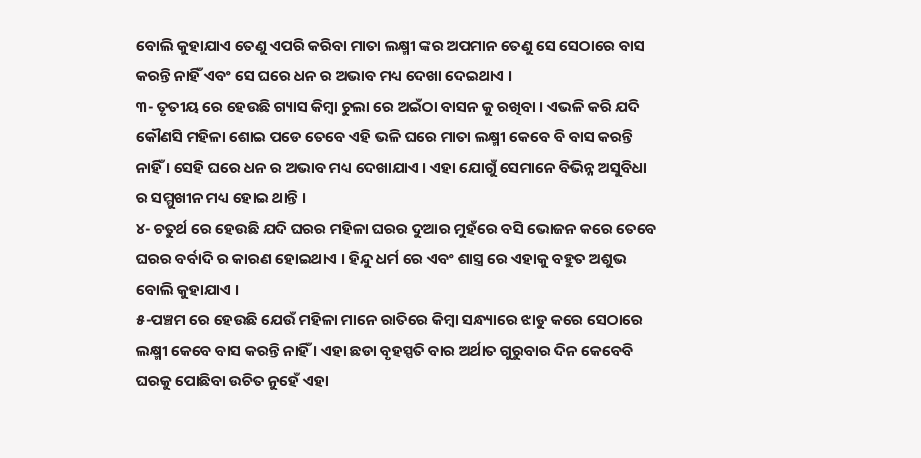ବୋଲି କୁହାଯାଏ ତେଣୁ ଏପରି କରିବା ମାତା ଲକ୍ଷ୍ମୀ ଙ୍କର ଅପମାନ ତେଣୁ ସେ ସେଠାରେ ବାସ କରନ୍ତି ନାହିଁ ଏବଂ ସେ ଘରେ ଧନ ର ଅଭାବ ମଧ୍ୟ ଦେଖା ଦେଇଥାଏ ।
୩- ତୃତୀୟ ରେ ହେଉଛି ଗ୍ୟାସ କିମ୍ବା ଚୁଲା ରେ ଅଇଁଠା ବାସନ କୁ ରଖିବା । ଏଭଳି କରି ଯଦି କୌଣସି ମହିଳା ଶୋଇ ପଡେ ତେବେ ଏହି ଭଳି ଘରେ ମାତା ଲକ୍ଷ୍ମୀ କେବେ ବି ବାସ କରନ୍ତି ନାହିଁ । ସେହି ଘରେ ଧନ ର ଅଭାବ ମଧ୍ୟ ଦେଖାଯାଏ । ଏହା ଯୋଗୁଁ ସେମାନେ ବିଭିନ୍ନ ଅସୁବିଧା ର ସମ୍ମୁଖୀନ ମଧ୍ୟ ହୋଇ ଥାନ୍ତି ।
୪- ଚତୁର୍ଥ ରେ ହେଉଛି ଯଦି ଘରର ମହିଳା ଘରର ଦୁଆର ମୁହଁରେ ବସି ଭୋଜନ କରେ ତେବେ ଘରର ବର୍ବାଦି ର କାରଣ ହୋଇଥାଏ । ହିନ୍ଦୁ ଧର୍ମ ରେ ଏବଂ ଶାସ୍ତ୍ର ରେ ଏହାକୁ ବହୁତ ଅଶୁଭ ବୋଲି କୁହାଯାଏ ।
୫-ପଞ୍ଚମ ରେ ହେଉଛି ଯେଉଁ ମହିଳା ମାନେ ରାତିରେ କିମ୍ବା ସନ୍ଧ୍ୟାରେ ଝାଡୁ କରେ ସେଠାରେ ଲକ୍ଷ୍ମୀ କେବେ ବାସ କରନ୍ତି ନାହିଁ । ଏହା ଛଡା ବୃହସ୍ପତି ବାର ଅର୍ଥାତ ଗୁରୁବାର ଦିନ କେବେବି ଘରକୁ ପୋଛିବା ଉଚିତ ନୁହେଁ ଏହା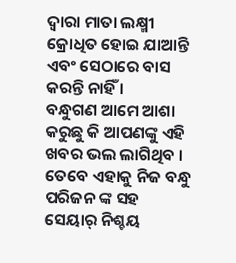ଦ୍ୱାରା ମାତା ଲକ୍ଷ୍ମୀ କ୍ରୋଧିତ ହୋଇ ଯାଆନ୍ତି ଏବଂ ସେଠାରେ ବାସ କରନ୍ତି ନାହିଁ ।
ବନ୍ଧୁଗଣ ଆମେ ଆଶା କରୁଛୁ କି ଆପଣଙ୍କୁ ଏହି ଖବର ଭଲ ଲାଗିଥିବ । ତେବେ ଏହାକୁ ନିଜ ବନ୍ଧୁ ପରିଜନ ଙ୍କ ସହ ସେୟାର୍ ନିଶ୍ଚୟ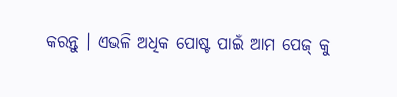କରନ୍ତୁ । ଏଭଳି ଅଧିକ ପୋଷ୍ଟ ପାଇଁ ଆମ ପେଜ୍ କୁ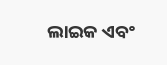ଲାଇକ ଏବଂ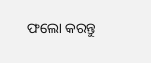ଫଲୋ କରନ୍ତୁ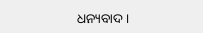ଧନ୍ୟବାଦ ।